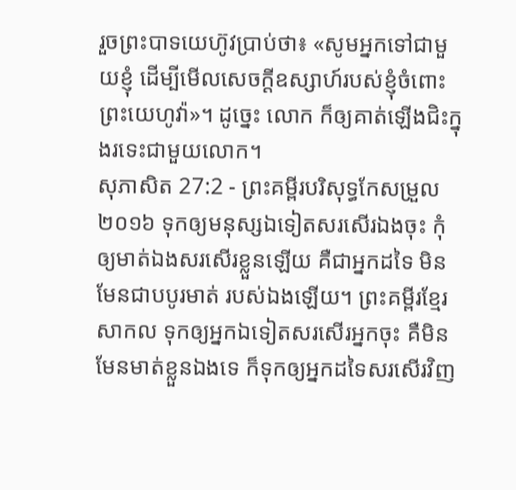រួចព្រះបាទយេហ៊ូវប្រាប់ថា៖ «សូមអ្នកទៅជាមួយខ្ញុំ ដើម្បីមើលសេចក្ដីឧស្សាហ៍របស់ខ្ញុំចំពោះព្រះយេហូវ៉ា»។ ដូច្នេះ លោក ក៏ឲ្យគាត់ឡើងជិះក្នុងរទេះជាមួយលោក។
សុភាសិត 27:2 - ព្រះគម្ពីរបរិសុទ្ធកែសម្រួល ២០១៦ ទុកឲ្យមនុស្សឯទៀតសរសើរឯងចុះ កុំឲ្យមាត់ឯងសរសើរខ្លួនឡើយ គឺជាអ្នកដទៃ មិនមែនជាបបូរមាត់ របស់ឯងឡើយ។ ព្រះគម្ពីរខ្មែរសាកល ទុកឲ្យអ្នកឯទៀតសរសើរអ្នកចុះ គឺមិនមែនមាត់ខ្លួនឯងទេ ក៏ទុកឲ្យអ្នកដទៃសរសើរវិញ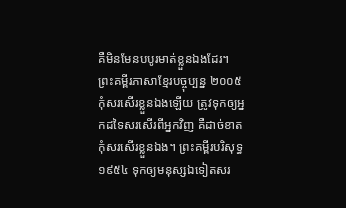គឺមិនមែនបបូរមាត់ខ្លួនឯងដែរ។ ព្រះគម្ពីរភាសាខ្មែរបច្ចុប្បន្ន ២០០៥ កុំសរសើរខ្លួនឯងឡើយ ត្រូវទុកឲ្យអ្នកដទៃសរសើរពីអ្នកវិញ គឺដាច់ខាតកុំសរសើរខ្លួនឯង។ ព្រះគម្ពីរបរិសុទ្ធ ១៩៥៤ ទុកឲ្យមនុស្សឯទៀតសរ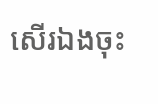សើរឯងចុះ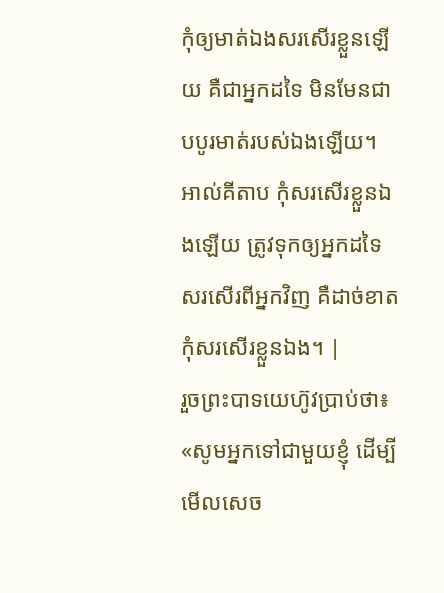កុំឲ្យមាត់ឯងសរសើរខ្លួនឡើយ គឺជាអ្នកដទៃ មិនមែនជាបបូរមាត់របស់ឯងឡើយ។ អាល់គីតាប កុំសរសើរខ្លួនឯងឡើយ ត្រូវទុកឲ្យអ្នកដទៃសរសើរពីអ្នកវិញ គឺដាច់ខាតកុំសរសើរខ្លួនឯង។ |
រួចព្រះបាទយេហ៊ូវប្រាប់ថា៖ «សូមអ្នកទៅជាមួយខ្ញុំ ដើម្បីមើលសេច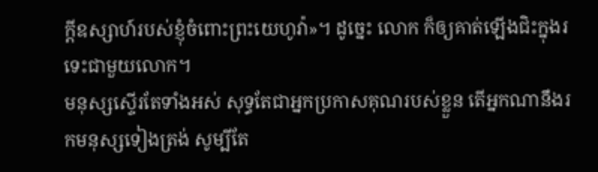ក្ដីឧស្សាហ៍របស់ខ្ញុំចំពោះព្រះយេហូវ៉ា»។ ដូច្នេះ លោក ក៏ឲ្យគាត់ឡើងជិះក្នុងរទេះជាមួយលោក។
មនុស្សស្ទើរតែទាំងអស់ សុទ្ធតែជាអ្នកប្រកាសគុណរបស់ខ្លួន តើអ្នកណានឹងរកមនុស្សទៀងត្រង់ សូម្បីតែ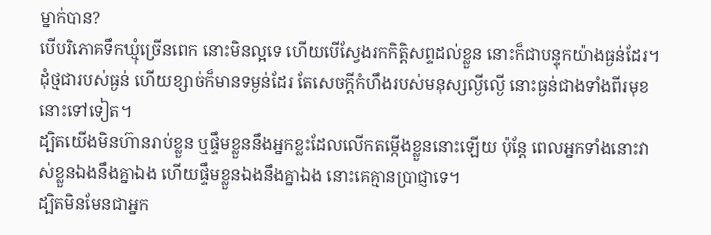ម្នាក់បាន?
បើបរិភោគទឹកឃ្មុំច្រើនពេក នោះមិនល្អទេ ហើយបើស្វែងរកកិត្តិសព្ទដល់ខ្លួន នោះក៏ជាបន្ទុកយ៉ាងធ្ងន់ដែរ។
ដុំថ្មជារបស់ធ្ងន់ ហើយខ្សាច់ក៏មានទម្ងន់ដែរ តែសេចក្ដីកំហឹងរបស់មនុស្សល្ងីល្ងើ នោះធ្ងន់ជាងទាំងពីរមុខនោះទៅទៀត។
ដ្បិតយើងមិនហ៊ានរាប់ខ្លួន ឬផ្ទឹមខ្លួននឹងអ្នកខ្លះដែលលើកតម្កើងខ្លួននោះឡើយ ប៉ុន្តែ ពេលអ្នកទាំងនោះវាស់ខ្លួនឯងនឹងគ្នាឯង ហើយផ្ទឹមខ្លួនឯងនឹងគ្នាឯង នោះគេគ្មានប្រាជ្ញាទេ។
ដ្បិតមិនមែនជាអ្នក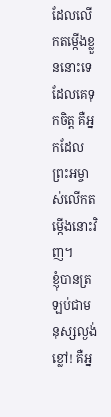ដែលលើកតម្កើងខ្លួននោះទេ ដែលគេទុកចិត្ត គឺអ្នកដែលព្រះអម្ចាស់លើកតម្កើងនោះវិញ។
ខ្ញុំបានត្រឡប់ជាមនុស្សល្ងង់ខ្លៅ! គឺអ្ន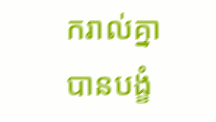ករាល់គ្នាបានបង្ខំ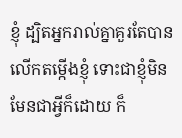ខ្ញុំ ដ្បិតអ្នករាល់គ្នាគួរតែបានលើកតម្កើងខ្ញុំ ទោះជាខ្ញុំមិនមែនជាអ្វីក៏ដោយ ក៏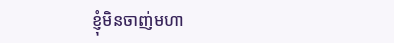ខ្ញុំមិនចាញ់មហា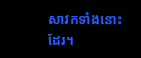សាវកទាំងនោះដែរ។